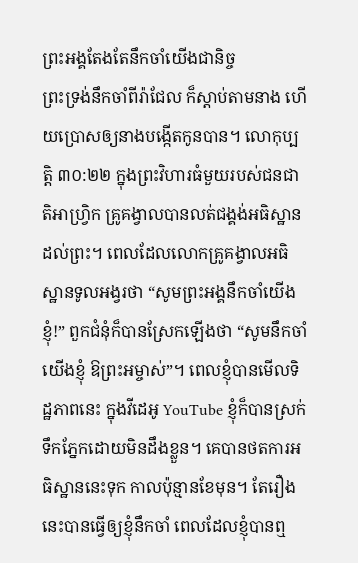ព្រះអង្គតែងតែនឹកចាំយើងជានិច្ច
ព្រះទ្រង់នឹកចាំពីរ៉ាជែល ក៏ស្តាប់តាមនាង ហើយប្រោសឲ្យនាងបង្កើតកូនបាន។ លោកុប្បត្តិ ៣០:២២ ក្នុងព្រះវិហារធំមួយរបស់ជនជាតិអាហ្វ្រិក គ្រូគង្វាលបានលត់ជង្គង់អធិស្ឋានដល់ព្រះ។ ពេលដែលលោកគ្រូគង្វាលអធិស្ឋានទូលអង្វរថា “សូមព្រះអង្គនឹកចាំយើងខ្ញុំ!” ពួកជំនុំក៏បានស្រែកឡើងថា “សូមនឹកចាំយើងខ្ញុំ ឱព្រះអម្ចាស់”។ ពេលខ្ញុំបានមើលទិដ្ឋភាពនេះ ក្នុងវីដេអូ YouTube ខ្ញុំក៏បានស្រក់ទឹកភ្នែកដោយមិនដឹងខ្លួន។ គេបានថតការអធិស្ឋាននេះទុក កាលប៉ុន្មានខែមុន។ តែរឿងនេះបានធ្វើឲ្យខ្ញុំនឹកចាំ ពេលដែលខ្ញុំបានឮ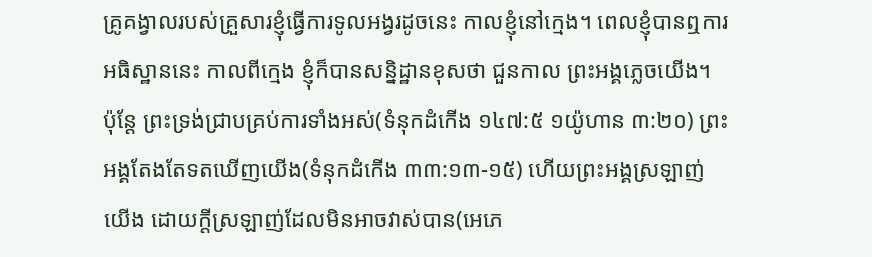គ្រូគង្វាលរបស់គ្រួសារខ្ញុំធ្វើការទូលអង្វរដូចនេះ កាលខ្ញុំនៅក្មេង។ ពេលខ្ញុំបានឮការអធិស្ឋាននេះ កាលពីក្មេង ខ្ញុំក៏បានសន្និដ្ឋានខុសថា ជួនកាល ព្រះអង្គភ្លេចយើង។ ប៉ុន្តែ ព្រះទ្រង់ជ្រាបគ្រប់ការទាំងអស់(ទំនុកដំកើង ១៤៧:៥ ១យ៉ូហាន ៣:២០) ព្រះអង្គតែងតែទតឃើញយើង(ទំនុកដំកើង ៣៣:១៣-១៥) ហើយព្រះអង្គស្រឡាញ់យើង ដោយក្តីស្រឡាញ់ដែលមិនអាចវាស់បាន(អេភេ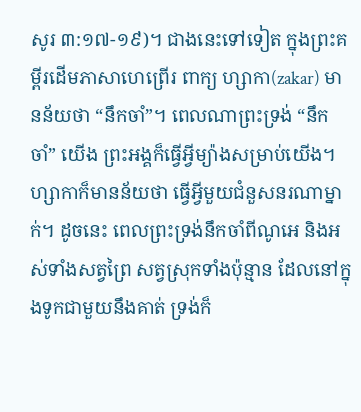សូរ ៣:១៧-១៩)។ ជាងនេះទៅទៀត ក្នុងព្រះគម្ពីរដើមភាសាហេព្រើរ ពាក្យ ហ្សាកា(zakar) មានន័យថា “នឹកចាំ”។ ពេលណាព្រះទ្រង់ “នឹកចាំ” យើង ព្រះអង្គក៏ធ្វើអ្វីម្យ៉ាងសម្រាប់យើង។ ហ្សាកាក៏មានន័យថា ធ្វើអ្វីមួយជំនួសនរណាម្នាក់។ ដូចនេះ ពេលព្រះទ្រង់នឹកចាំពីណូអេ និងអស់ទាំងសត្វព្រៃ សត្វស្រុកទាំងប៉ុន្មាន ដែលនៅក្នុងទូកជាមួយនឹងគាត់ ទ្រង់ក៏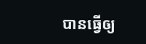បានធ្វើឲ្យ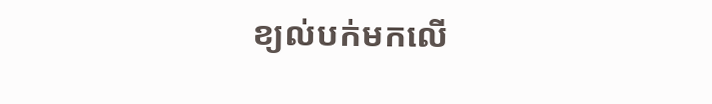ខ្យល់បក់មកលើ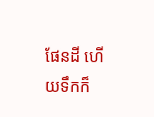ផែនដី ហើយទឹកក៏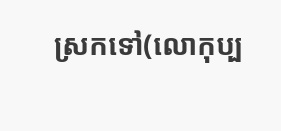ស្រកទៅ(លោកុប្ប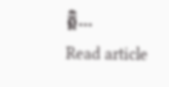ត្តិ…
Read article